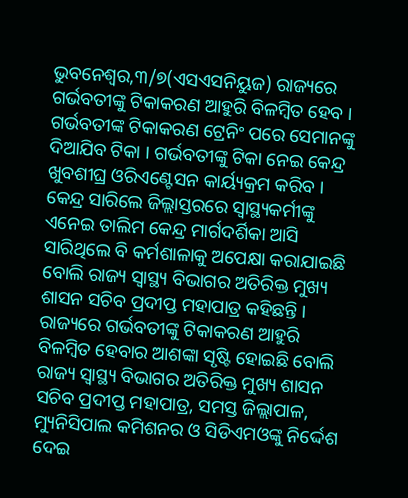ଭୁବନେଶ୍ୱର,୩/୭(ଏସଏସନିୟୁଜ) ରାଜ୍ୟରେ ଗର୍ଭବତୀଙ୍କୁ ଟିକାକରଣ ଆହୁରି ବିଳମ୍ବିତ ହେବ । ଗର୍ଭବତୀଙ୍କ ଟିକାକରଣ ଟ୍ରେନିଂ ପରେ ସେମାନଙ୍କୁ ଦିଆଯିବ ଟିକା । ଗର୍ଭବତୀଙ୍କୁ ଟିକା ନେଇ କେନ୍ଦ୍ର ଖୁବଶୀଘ୍ର ଓରିଏଣ୍ଟେସନ କାର୍ୟ୍ୟକ୍ରମ କରିବ । କେନ୍ଦ୍ର ସାରିଲେ ଜିଲ୍ଲାସ୍ତରରେ ସ୍ୱାସ୍ଥ୍ୟକର୍ମୀଙ୍କୁ ଏନେଇ ତାଲିମ କେନ୍ଦ୍ର ମାର୍ଗଦର୍ଶିକା ଆସି ସାରିଥିଲେ ବି କର୍ମଶାଳାକୁ ଅପେକ୍ଷା କରାଯାଇଛି ବୋଲି ରାଜ୍ୟ ସ୍ୱାସ୍ଥ୍ୟ ବିଭାଗର ଅତିରିକ୍ତ ମୁଖ୍ୟ ଶାସନ ସଚିବ ପ୍ରଦୀପ୍ତ ମହାପାତ୍ର କହିଛନ୍ତି । ରାଜ୍ୟରେ ଗର୍ଭବତୀଙ୍କୁ ଟିକାକରଣ ଆହୁରି ବିଳମ୍ବିତ ହେବାର ଆଶଙ୍କା ସୃଷ୍ଟି ହୋଇଛି ବୋଲି ରାଜ୍ୟ ସ୍ୱାସ୍ଥ୍ୟ ବିଭାଗର ଅତିରିକ୍ତ ମୁଖ୍ୟ ଶାସନ ସଚିବ ପ୍ରଦୀପ୍ତ ମହାପାତ୍ର, ସମସ୍ତ ଜିଲ୍ଲାପାଳ, ମ୍ୟୁନିସିପାଲ କମିଶନର ଓ ସିଡିଏମଓଙ୍କୁ ନିର୍ଦ୍ଦେଶ ଦେଇ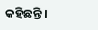କହିଛନ୍ତି ।